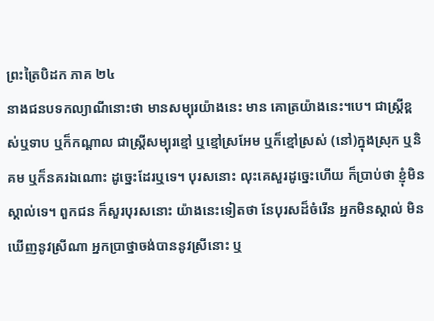ព្រះត្រៃបិដក ភាគ ២៤
នាងជនបទកល្យាណីនោះថា មានសម្បុរយ៉ាងនេះ មាន គោត្រយ៉ាងនេះ។បេ។ ជាស្ត្រីខ្ពស់ឬទាប ឬក៏កណ្តាល ជាស្ត្រីសម្បុរខ្មៅ ឬខ្មៅស្រអែម ឬក៏ខ្មៅស្រស់ (នៅ)ក្នុងស្រុក ឬនិគម ឬក៏នគរឯណោះ ដូច្នេះដែរឬទេ។ បុរសនោះ លុះគេសួរដូច្នេះហើយ ក៏ប្រាប់ថា ខ្ញុំមិនស្គាល់ទេ។ ពួកជន ក៏សួរបុរសនោះ យ៉ាងនេះទៀតថា នែបុរសដ៏ចំរើន អ្នកមិនស្គាល់ មិនឃើញនូវស្រីណា អ្នកប្រាថ្នាចង់បាននូវស្រីនោះ ឬ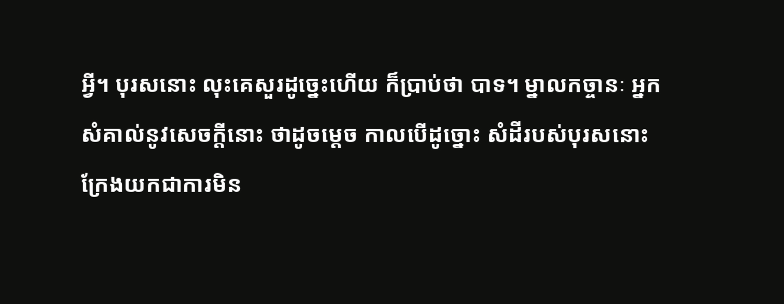អ្វី។ បុរសនោះ លុះគេសួរដូច្នេះហើយ ក៏ប្រាប់ថា បាទ។ ម្នាលកច្ចានៈ អ្នកសំគាល់នូវសេចក្តីនោះ ថាដូចម្តេច កាលបើដូច្នោះ សំដីរបស់បុរសនោះ ក្រែងយកជាការមិន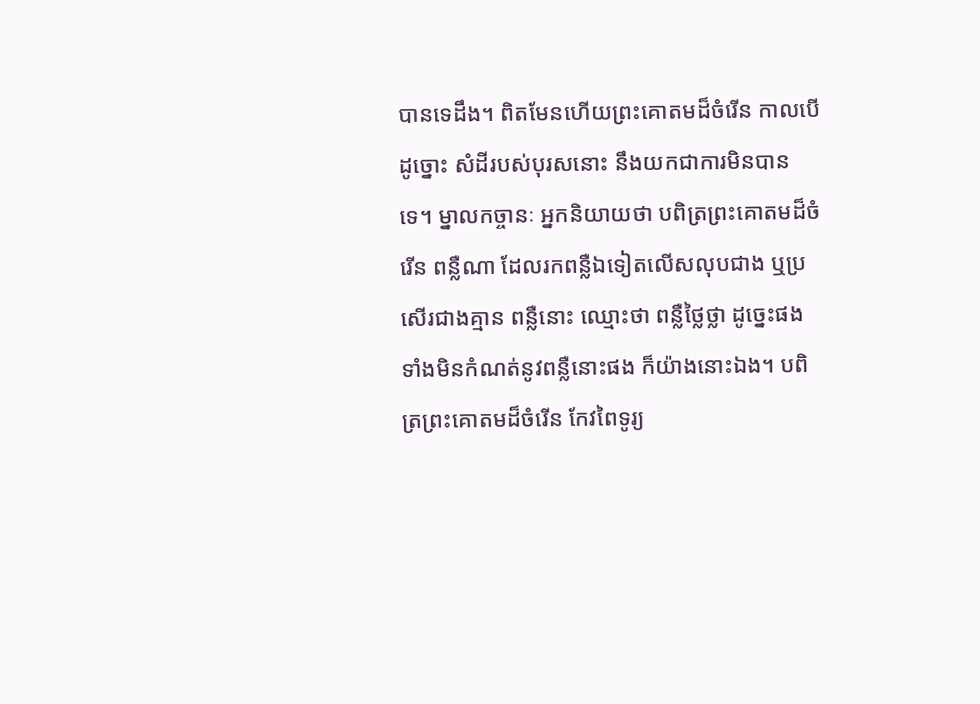បានទេដឹង។ ពិតមែនហើយព្រះគោតមដ៏ចំរើន កាលបើដូច្នោះ សំដីរបស់បុរសនោះ នឹងយកជាការមិនបានទេ។ ម្នាលកច្ចានៈ អ្នកនិយាយថា បពិត្រព្រះគោតមដ៏ចំរើន ពន្លឺណា ដែលរកពន្លឺឯទៀតលើសលុបជាង ឬប្រសើរជាងគ្មាន ពន្លឺនោះ ឈ្មោះថា ពន្លឺថ្លៃថ្លា ដូច្នេះផង ទាំងមិនកំណត់នូវពន្លឺនោះផង ក៏យ៉ាងនោះឯង។ បពិត្រព្រះគោតមដ៏ចំរើន កែវពៃទូរ្យ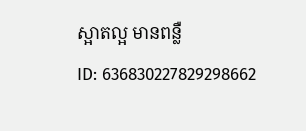ស្អាតល្អ មានពន្លឺ
ID: 636830227829298662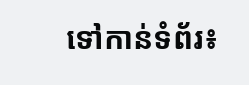ទៅកាន់ទំព័រ៖